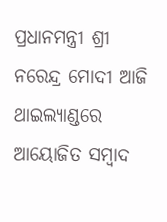ପ୍ରଧାନମନ୍ତ୍ରୀ ଶ୍ରୀ ନରେନ୍ଦ୍ର ମୋଦୀ ଆଜି ଥାଇଲ୍ୟାଣ୍ଡରେ ଆୟୋଜିତ ସମ୍ୱାଦ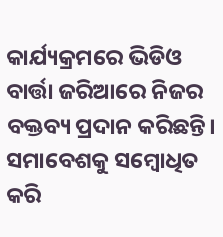କାର୍ଯ୍ୟକ୍ରମରେ ଭିଡିଓ ବାର୍ତ୍ତା ଜରିଆରେ ନିଜର ବକ୍ତବ୍ୟ ପ୍ରଦାନ କରିଛନ୍ତି। ସମାବେଶକୁ ସମ୍ବୋଧିତ କରି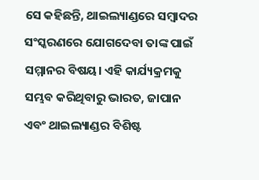ସେ କହିଛନ୍ତି, ଥାଇଲ୍ୟାଣ୍ଡରେ ସମ୍ୱାଦର ସଂସ୍କରଣରେ ଯୋଗଦେବା ତାଙ୍କ ପାଇଁ ସମ୍ମାନର ବିଷୟ। ଏହି କାର୍ଯ୍ୟକ୍ରମକୁ ସମ୍ଭବ କରିଥିବାରୁ ଭାରତ, ଜାପାନ ଏବଂ ଥାଇଲ୍ୟାଣ୍ଡର ବିଶିଷ୍ଟ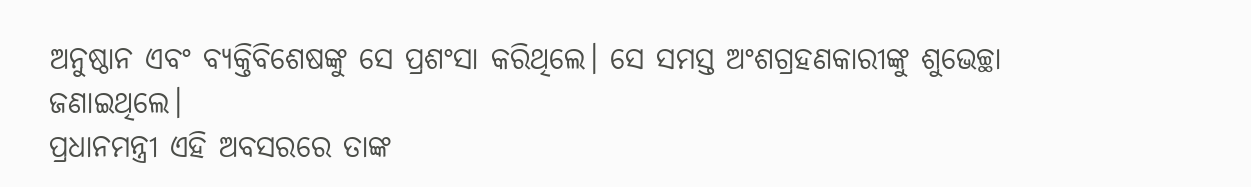ଅନୁଷ୍ଠାନ ଏବଂ ବ୍ୟକ୍ତିବିଶେଷଙ୍କୁ ସେ ପ୍ରଶଂସା କରିଥିଲେ। ସେ ସମସ୍ତ ଅଂଶଗ୍ରହଣକାରୀଙ୍କୁ ଶୁଭେଚ୍ଛା ଜଣାଇଥିଲେ।
ପ୍ରଧାନମନ୍ତ୍ରୀ ଏହି ଅବସରରେ ତାଙ୍କ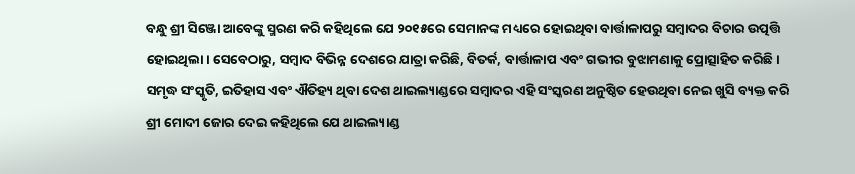ବନ୍ଧୁ ଶ୍ରୀ ସିଞ୍ଜୋ ଆବେଙ୍କୁ ସ୍ମରଣ କରି କହିଥିଲେ ଯେ ୨୦୧୫ରେ ସେମାନଙ୍କ ମଧ୍ୟରେ ହୋଇଥିବା ବାର୍ତ୍ତାଳାପରୁ ସମ୍ୱାଦର ବିଚାର ଉତ୍ପତ୍ତି ହୋଇଥିଲା। ସେବେଠାରୁ, ସମ୍ୱାଦ ବିଭିନ୍ନ ଦେଶରେ ଯାତ୍ରା କରିଛି, ବିତର୍କ, ବାର୍ତ୍ତାଳାପ ଏବଂ ଗଭୀର ବୁଝାମଣାକୁ ପ୍ରୋତ୍ସାହିତ କରିଛି।
ସମୃଦ୍ଧ ସଂସ୍କୃତି, ଇତିହାସ ଏବଂ ଐତିହ୍ୟ ଥିବା ଦେଶ ଥାଇଲ୍ୟାଣ୍ଡରେ ସମ୍ୱାଦର ଏହି ସଂସ୍କରଣ ଅନୁଷ୍ଠିତ ହେଉଥିବା ନେଇ ଖୁସି ବ୍ୟକ୍ତ କରି ଶ୍ରୀ ମୋଦୀ ଜୋର ଦେଇ କହିଥିଲେ ଯେ ଥାଇଲ୍ୟାଣ୍ଡ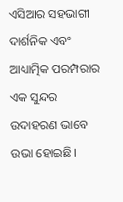ଏସିଆର ସହଭାଗୀ ଦାର୍ଶନିକ ଏବଂ ଆଧ୍ୟାତ୍ମିକ ପରମ୍ପରାର ଏକ ସୁନ୍ଦର ଉଦାହରଣ ଭାବେ ଉଭା ହୋଇଛି।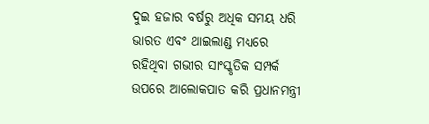ଦୁଇ ହଜାର ବର୍ଷରୁ ଅଧିକ ସମୟ ଧରି ଭାରତ ଏବଂ ଥାଇଲାଣ୍ଡ ମଧ୍ୟରେ ରହିଥିବା ଗଭୀର ସାଂସ୍କୃତିକ ସମ୍ପର୍କ ଉପରେ ଆଲୋକପାତ କରି ପ୍ରଧାନମନ୍ତ୍ରୀ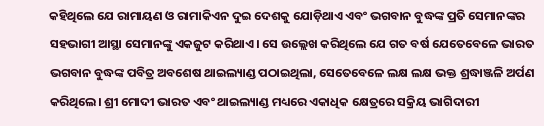କହିଥିଲେ ଯେ ରାମାୟଣ ଓ ରାମାକିଏନ ଦୁଇ ଦେଶକୁ ଯୋଡ଼ିଥାଏ ଏବଂ ଭଗବାନ ବୁଦ୍ଧଙ୍କ ପ୍ରତି ସେମାନଙ୍କର ସହଭାଗୀ ଆସ୍ଥା ସେମାନଙ୍କୁ ଏକଜୁଟ କରିଥାଏ। ସେ ଉଲ୍ଲେଖ କରିଥିଲେ ଯେ ଗତ ବର୍ଷ ଯେତେବେଳେ ଭାରତ ଭଗବାନ ବୁଦ୍ଧଙ୍କ ପବିତ୍ର ଅବଶେଷ ଥାଇଲ୍ୟାଣ୍ଡ ପଠାଇଥିଲା, ସେତେବେଳେ ଲକ୍ଷ ଲକ୍ଷ ଭକ୍ତ ଶ୍ରଦ୍ଧାଞ୍ଜଳି ଅର୍ପଣ କରିଥିଲେ। ଶ୍ରୀ ମୋଦୀ ଭାରତ ଏବଂ ଥାଇଲ୍ୟାଣ୍ଡ ମଧ୍ୟରେ ଏକାଧିକ କ୍ଷେତ୍ରରେ ସକ୍ରିୟ ଭାଗିଦାରୀ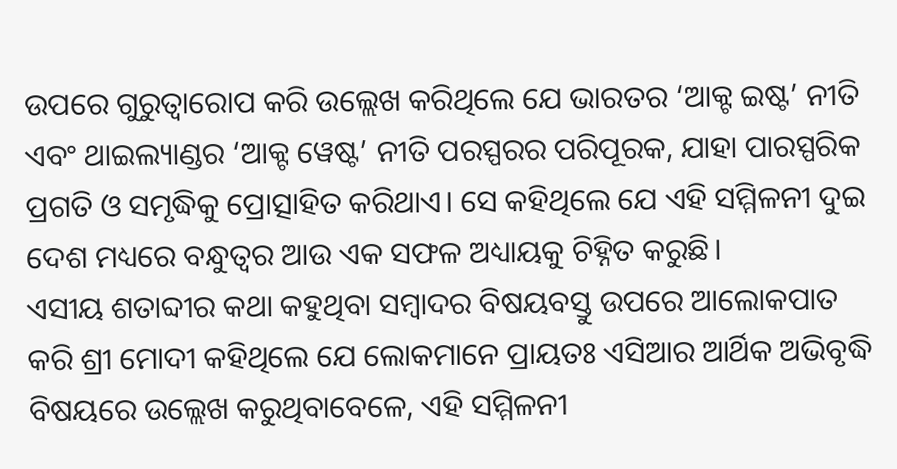ଉପରେ ଗୁରୁତ୍ୱାରୋପ କରି ଉଲ୍ଲେଖ କରିଥିଲେ ଯେ ଭାରତର ‘ଆକ୍ଟ ଇଷ୍ଟ’ ନୀତି ଏବଂ ଥାଇଲ୍ୟାଣ୍ଡର ‘ଆକ୍ଟ ୱେଷ୍ଟ’ ନୀତି ପରସ୍ପରର ପରିପୂରକ, ଯାହା ପାରସ୍ପରିକ ପ୍ରଗତି ଓ ସମୃଦ୍ଧିକୁ ପ୍ରୋତ୍ସାହିତ କରିଥାଏ। ସେ କହିଥିଲେ ଯେ ଏହି ସମ୍ମିଳନୀ ଦୁଇ ଦେଶ ମଧ୍ୟରେ ବନ୍ଧୁତ୍ୱର ଆଉ ଏକ ସଫଳ ଅଧ୍ୟାୟକୁ ଚିହ୍ନିତ କରୁଛି।
ଏସୀୟ ଶତାବ୍ଦୀର କଥା କହୁଥିବା ସମ୍ୱାଦର ବିଷୟବସ୍ତୁ ଉପରେ ଆଲୋକପାତ କରି ଶ୍ରୀ ମୋଦୀ କହିଥିଲେ ଯେ ଲୋକମାନେ ପ୍ରାୟତଃ ଏସିଆର ଆର୍ଥିକ ଅଭିବୃଦ୍ଧି ବିଷୟରେ ଉଲ୍ଲେଖ କରୁଥିବାବେଳେ, ଏହି ସମ୍ମିଳନୀ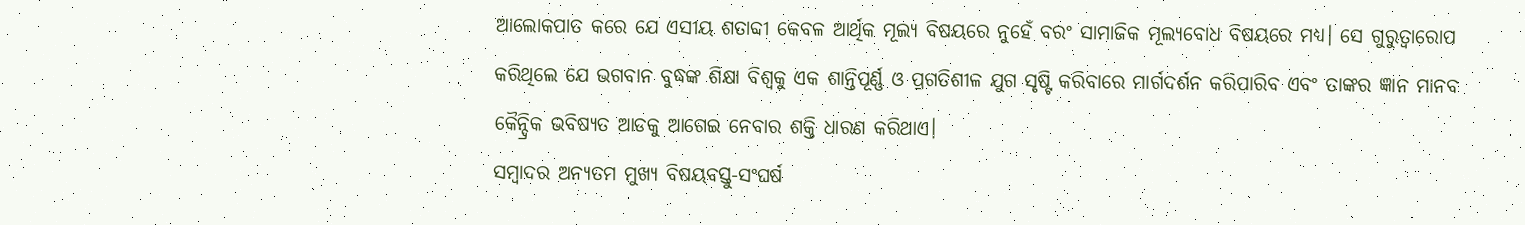ଆଲୋକପାତ କରେ ଯେ ଏସୀୟ ଶତାବ୍ଦୀ କେବଳ ଆର୍ଥିକ ମୂଲ୍ୟ ବିଷୟରେ ନୁହେଁ ବରଂ ସାମାଜିକ ମୂଲ୍ୟବୋଧ ବିଷୟରେ ମଧ୍ୟ। ସେ ଗୁରୁତ୍ୱାରୋପ କରିଥିଲେ ଯେ ଭଗବାନ ବୁଦ୍ଧଙ୍କ ଶିକ୍ଷା ବିଶ୍ୱକୁ ଏକ ଶାନ୍ତିପୂର୍ଣ୍ଣ ଓ ପ୍ରଗତିଶୀଳ ଯୁଗ ସୃଷ୍ଟି କରିବାରେ ମାର୍ଗଦର୍ଶନ କରିପାରିବ ଏବଂ ତାଙ୍କର ଜ୍ଞାନ ମାନବ କୈନ୍ଦ୍ରିକ ଭବିଷ୍ୟତ ଆଡକୁ ଆଗେଇ ନେବାର ଶକ୍ତି ଧାରଣ କରିଥାଏ।
ସମ୍ୱାଦର ଅନ୍ୟତମ ମୁଖ୍ୟ ବିଷୟବସ୍ତୁ-ସଂଘର୍ଷ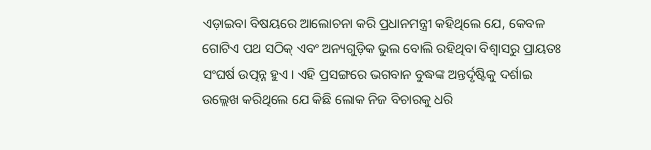ଏଡ଼ାଇବା ବିଷୟରେ ଆଲୋଚନା କରି ପ୍ରଧାନମନ୍ତ୍ରୀ କହିଥିଲେ ଯେ, କେବଳ ଗୋଟିଏ ପଥ ସଠିକ୍ ଏବଂ ଅନ୍ୟଗୁଡ଼ିକ ଭୁଲ ବୋଲି ରହିଥିବା ବିଶ୍ୱାସରୁ ପ୍ରାୟତଃ ସଂଘର୍ଷ ଉତ୍ପନ୍ନ ହୁଏ। ଏହି ପ୍ରସଙ୍ଗରେ ଭଗବାନ ବୁଦ୍ଧଙ୍କ ଅନ୍ତର୍ଦୃଷ୍ଟିକୁ ଦର୍ଶାଇ ଉଲ୍ଲେଖ କରିଥିଲେ ଯେ କିଛି ଲୋକ ନିଜ ବିଚାରକୁ ଧରି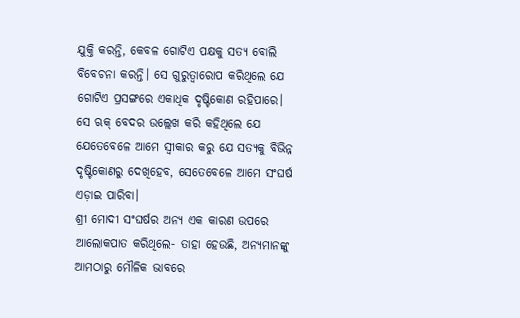ଯୁକ୍ତି କରନ୍ତି, କେବଳ ଗୋଟିଏ ପକ୍ଷକୁ ସତ୍ୟ ବୋଲି ବିବେଚନା କରନ୍ତି। ସେ ଗୁରୁତ୍ୱାରୋପ କରିଥିଲେ ଯେ ଗୋଟିଏ ପ୍ରସଙ୍ଗରେ ଏକାଧିକ ଦୃଷ୍ଟିକୋଣ ରହିପାରେ। ସେ ଋକ୍ ବେଦର ଉଲ୍ଲେଖ କରି କହିଥିଲେ ଯେ ଯେତେବେଳେ ଆମେ ସ୍ୱୀକାର କରୁ ଯେ ସତ୍ୟକୁ ବିଭିନ୍ନ ଦୃଷ୍ଟିକୋଣରୁ ଦେଖିହେବ, ସେତେବେଳେ ଆମେ ସଂଘର୍ଷ ଏଡ଼ାଇ ପାରିବା।
ଶ୍ରୀ ମୋଦୀ ସଂଘର୍ଷର ଅନ୍ୟ ଏକ କାରଣ ଉପରେ ଆଲୋକପାତ କରିଥିଲେ- ତାହା ହେଉଛି, ଅନ୍ୟମାନଙ୍କୁ ଆମଠାରୁ ମୌଳିକ ଭାବରେ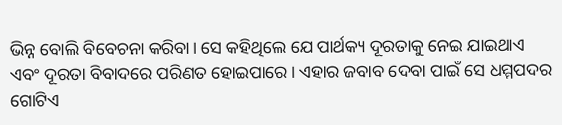ଭିନ୍ନ ବୋଲି ବିବେଚନା କରିବା। ସେ କହିଥିଲେ ଯେ ପାର୍ଥକ୍ୟ ଦୂରତାକୁ ନେଇ ଯାଇଥାଏ ଏବଂ ଦୂରତା ବିବାଦରେ ପରିଣତ ହୋଇପାରେ। ଏହାର ଜବାବ ଦେବା ପାଇଁ ସେ ଧମ୍ମପଦର ଗୋଟିଏ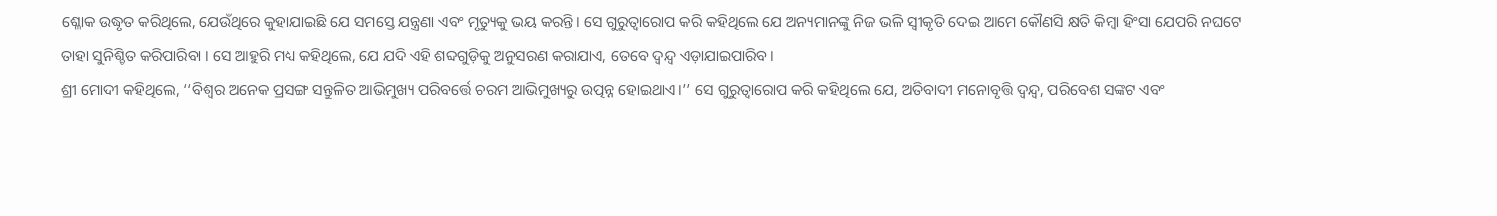ଶ୍ଳୋକ ଉଦ୍ଧୃତ କରିଥିଲେ, ଯେଉଁଥିରେ କୁହାଯାଇଛି ଯେ ସମସ୍ତେ ଯନ୍ତ୍ରଣା ଏବଂ ମୃତ୍ୟୁକୁ ଭୟ କରନ୍ତି। ସେ ଗୁରୁତ୍ୱାରୋପ କରି କହିଥିଲେ ଯେ ଅନ୍ୟମାନଙ୍କୁ ନିଜ ଭଳି ସ୍ୱୀକୃତି ଦେଇ ଆମେ କୌଣସି କ୍ଷତି କିମ୍ବା ହିଂସା ଯେପରି ନଘଟେ ତାହା ସୁନିଶ୍ଚିତ କରିପାରିବା । ସେ ଆହୁରି ମଧ୍ୟ କହିଥିଲେ, ଯେ ଯଦି ଏହି ଶବ୍ଦଗୁଡ଼ିକୁ ଅନୁସରଣ କରାଯାଏ, ତେବେ ଦ୍ୱନ୍ଦ୍ୱ ଏଡ଼ାଯାଇପାରିବ।
ଶ୍ରୀ ମୋଦୀ କହିଥିଲେ, ‘‘ବିଶ୍ୱର ଅନେକ ପ୍ରସଙ୍ଗ ସନ୍ତୁଳିତ ଆଭିମୁଖ୍ୟ ପରିବର୍ତ୍ତେ ଚରମ ଆଭିମୁଖ୍ୟରୁ ଉତ୍ପନ୍ନ ହୋଇଥାଏ।’’ ସେ ଗୁରୁତ୍ୱାରୋପ କରି କହିଥିଲେ ଯେ, ଅତିବାଦୀ ମନୋବୃତ୍ତି ଦ୍ୱନ୍ଦ୍ୱ, ପରିବେଶ ସଙ୍କଟ ଏବଂ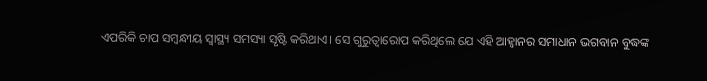ଏପରିକି ଚାପ ସମ୍ବନ୍ଧୀୟ ସ୍ୱାସ୍ଥ୍ୟ ସମସ୍ୟା ସୃଷ୍ଟି କରିଥାଏ। ସେ ଗୁରୁତ୍ୱାରୋପ କରିଥିଲେ ଯେ ଏହି ଆହ୍ୱାନର ସମାଧାନ ଭଗବାନ ବୁଦ୍ଧଙ୍କ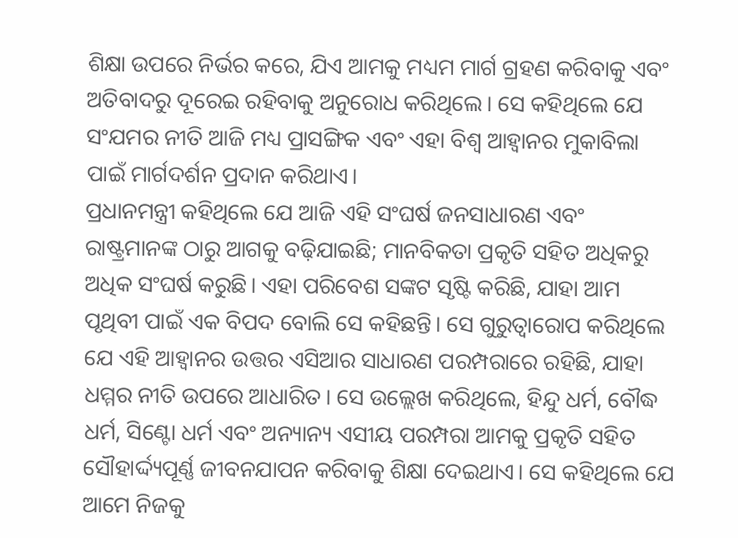ଶିକ୍ଷା ଉପରେ ନିର୍ଭର କରେ, ଯିଏ ଆମକୁ ମଧ୍ୟମ ମାର୍ଗ ଗ୍ରହଣ କରିବାକୁ ଏବଂ ଅତିବାଦରୁ ଦୂରେଇ ରହିବାକୁ ଅନୁରୋଧ କରିଥିଲେ। ସେ କହିଥିଲେ ଯେ ସଂଯମର ନୀତି ଆଜି ମଧ୍ୟ ପ୍ରାସଙ୍ଗିକ ଏବଂ ଏହା ବିଶ୍ୱ ଆହ୍ୱାନର ମୁକାବିଲା ପାଇଁ ମାର୍ଗଦର୍ଶନ ପ୍ରଦାନ କରିଥାଏ।
ପ୍ରଧାନମନ୍ତ୍ରୀ କହିଥିଲେ ଯେ ଆଜି ଏହି ସଂଘର୍ଷ ଜନସାଧାରଣ ଏବଂ ରାଷ୍ଟ୍ରମାନଙ୍କ ଠାରୁ ଆଗକୁ ବଢ଼ିଯାଇଛି; ମାନବିକତା ପ୍ରକୃତି ସହିତ ଅଧିକରୁ ଅଧିକ ସଂଘର୍ଷ କରୁଛି। ଏହା ପରିବେଶ ସଙ୍କଟ ସୃଷ୍ଟି କରିଛି, ଯାହା ଆମ ପୃଥିବୀ ପାଇଁ ଏକ ବିପଦ ବୋଲି ସେ କହିଛନ୍ତି। ସେ ଗୁରୁତ୍ୱାରୋପ କରିଥିଲେ ଯେ ଏହି ଆହ୍ୱାନର ଉତ୍ତର ଏସିଆର ସାଧାରଣ ପରମ୍ପରାରେ ରହିଛି, ଯାହା ଧମ୍ମର ନୀତି ଉପରେ ଆଧାରିତ। ସେ ଉଲ୍ଲେଖ କରିଥିଲେ, ହିନ୍ଦୁ ଧର୍ମ, ବୌଦ୍ଧ ଧର୍ମ, ସିଣ୍ଟୋ ଧର୍ମ ଏବଂ ଅନ୍ୟାନ୍ୟ ଏସୀୟ ପରମ୍ପରା ଆମକୁ ପ୍ରକୃତି ସହିତ ସୌହାର୍ଦ୍ଦ୍ୟପୂର୍ଣ୍ଣ ଜୀବନଯାପନ କରିବାକୁ ଶିକ୍ଷା ଦେଇଥାଏ। ସେ କହିଥିଲେ ଯେ ଆମେ ନିଜକୁ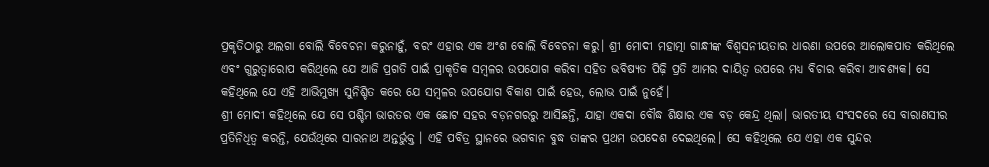ପ୍ରକୃତିଠାରୁ ଅଲଗା ବୋଲି ବିବେଚନା କରୁନାହୁଁ, ବରଂ ଏହାର ଏକ ଅଂଶ ବୋଲି ବିବେଚନା କରୁ। ଶ୍ରୀ ମୋଦୀ ମହାତ୍ମା ଗାନ୍ଧୀଙ୍କ ବିଶ୍ୱସନୀୟତାର ଧାରଣା ଉପରେ ଆଲୋକପାତ କରିଥିଲେ ଏବଂ ଗୁରୁତ୍ୱାରୋପ କରିଥିଲେ ଯେ ଆଜି ପ୍ରଗତି ପାଇଁ ପ୍ରାକୃତିକ ସମ୍ବଳର ଉପଯୋଗ କରିବା ସହିତ ଭବିଷ୍ୟତ ପିଢ଼ି ପ୍ରତି ଆମର ଦାୟିତ୍ୱ ଉପରେ ମଧ୍ୟ ବିଚାର କରିବା ଆବଶ୍ୟକ। ସେ କହିଥିଲେ ଯେ ଏହି ଆଭିମୁଖ୍ୟ ସୁନିଶ୍ଚିତ କରେ ଯେ ସମ୍ବଳର ଉପଯୋଗ ବିକାଶ ପାଇଁ ହେଉ, ଲୋଭ ପାଇଁ ନୁହେଁ।
ଶ୍ରୀ ମୋଦୀ କହିଥିଲେ ଯେ ସେ ପଶ୍ଚିମ ଭାରତର ଏକ ଛୋଟ ସହର ବଡ଼ନଗରରୁ ଆସିଛନ୍ତି, ଯାହା ଏକଦା ବୌଦ୍ଧ ଶିକ୍ଷାର ଏକ ବଡ଼ କେନ୍ଦ୍ର ଥିଲା। ଭାରତୀୟ ସଂସଦରେ ସେ ବାରାଣସୀର ପ୍ରତିନିଧିତ୍ୱ କରନ୍ତି, ଯେଉଁଥିରେ ସାରନାଥ ଅନ୍ତର୍ଭୁକ୍ତ । ଏହି ପବିତ୍ର ସ୍ଥାନରେ ଭଗବାନ ବୁଦ୍ଧ ତାଙ୍କର ପ୍ରଥମ ଉପଦେଶ ଦେଇଥିଲେ। ସେ କହିଥିଲେ ଯେ ଏହା ଏକ ସୁନ୍ଦର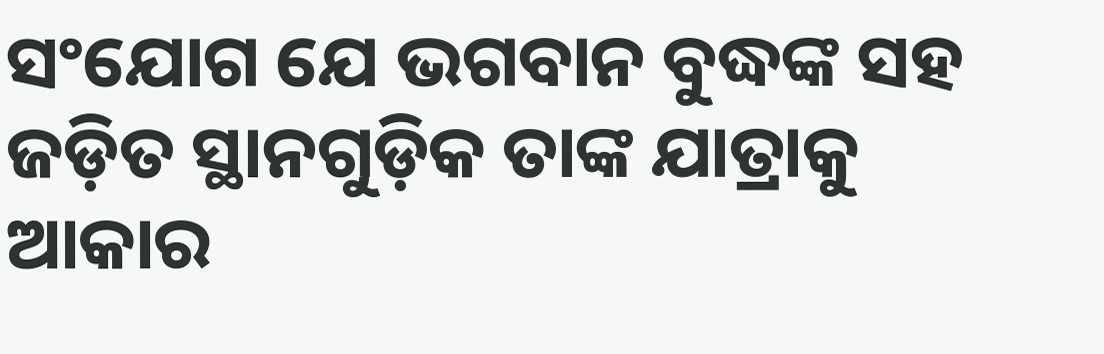ସଂଯୋଗ ଯେ ଭଗବାନ ବୁଦ୍ଧଙ୍କ ସହ ଜଡ଼ିତ ସ୍ଥାନଗୁଡ଼ିକ ତାଙ୍କ ଯାତ୍ରାକୁ ଆକାର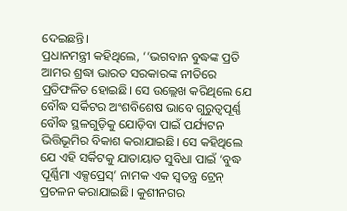ଦେଇଛନ୍ତି।
ପ୍ରଧାନମନ୍ତ୍ରୀ କହିଥିଲେ, ‘‘ଭଗବାନ ବୁଦ୍ଧଙ୍କ ପ୍ରତି ଆମର ଶ୍ରଦ୍ଧା ଭାରତ ସରକାରଙ୍କ ନୀତିରେ ପ୍ରତିଫଳିତ ହୋଇଛି। ସେ ଉଲ୍ଲେଖ କରିଥିଲେ ଯେ ବୌଦ୍ଧ ସର୍କିଟର ଅଂଶବିଶେଷ ଭାବେ ଗୁରୁତ୍ୱପୂର୍ଣ୍ଣ ବୌଦ୍ଧ ସ୍ଥଳଗୁଡ଼ିକୁ ଯୋଡ଼ିବା ପାଇଁ ପର୍ଯ୍ୟଟନ ଭିତ୍ତିଭୂମିର ବିକାଶ କରାଯାଇଛି। ସେ କହିଥିଲେ ଯେ ଏହି ସର୍କିଟକୁ ଯାତାୟାତ ସୁବିଧା ପାଇଁ ‘ବୁଦ୍ଧ ପୂର୍ଣ୍ଣିମା ଏକ୍ସପ୍ରେସ୍’ ନାମକ ଏକ ସ୍ୱତନ୍ତ୍ର ଟ୍ରେନ୍ ପ୍ରଚଳନ କରାଯାଇଛି। କୁଶୀନଗର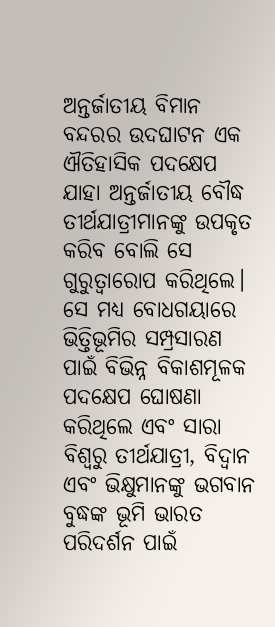ଅନ୍ତର୍ଜାତୀୟ ବିମାନ ବନ୍ଦରର ଉଦଘାଟନ ଏକ ଐତିହାସିକ ପଦକ୍ଷେପ ଯାହା ଅନ୍ତର୍ଜାତୀୟ ବୌଦ୍ଧ ତୀର୍ଥଯାତ୍ରୀମାନଙ୍କୁ ଉପକୃତ କରିବ ବୋଲି ସେ ଗୁରୁତ୍ୱାରୋପ କରିଥିଲେ। ସେ ମଧ୍ୟ ବୋଧଗୟାରେ ଭିତ୍ତିଭୂମିର ସମ୍ପ୍ରସାରଣ ପାଇଁ ବିଭିନ୍ନ ବିକାଶମୂଳକ ପଦକ୍ଷେପ ଘୋଷଣା କରିଥିଲେ ଏବଂ ସାରା ବିଶ୍ୱରୁ ତୀର୍ଥଯାତ୍ରୀ, ବିଦ୍ୱାନ ଏବଂ ଭିକ୍ଷୁମାନଙ୍କୁ ଭଗବାନ ବୁଦ୍ଧଙ୍କ ଭୂମି ଭାରତ ପରିଦର୍ଶନ ପାଇଁ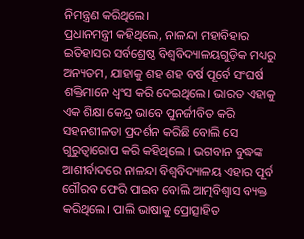ନିମନ୍ତ୍ରଣ କରିଥିଲେ।
ପ୍ରଧାନମନ୍ତ୍ରୀ କହିଥିଲେ, ନାଳନ୍ଦା ମହାବିହାର ଇତିହାସର ସର୍ବଶ୍ରେଷ୍ଠ ବିଶ୍ୱବିଦ୍ୟାଳୟଗୁଡ଼ିକ ମଧ୍ୟରୁ ଅନ୍ୟତମ, ଯାହାକୁ ଶହ ଶହ ବର୍ଷ ପୂର୍ବେ ସଂଘର୍ଷ ଶକ୍ତିମାନେ ଧ୍ୱଂସ କରି ଦେଇଥିଲେ। ଭାରତ ଏହାକୁ ଏକ ଶିକ୍ଷା କେନ୍ଦ୍ର ଭାବେ ପୁନର୍ଜୀବିତ କରି ସହନଶୀଳତା ପ୍ରଦର୍ଶନ କରିଛି ବୋଲି ସେ ଗୁରୁତ୍ୱାରୋପ କରି କହିଥିଲେ । ଭଗବାନ ବୁଦ୍ଧଙ୍କ ଆଶୀର୍ବାଦରେ ନାଳନ୍ଦା ବିଶ୍ୱବିଦ୍ୟାଳୟ ଏହାର ପୂର୍ବ ଗୌରବ ଫେରି ପାଇବ ବୋଲି ଆତ୍ମବିଶ୍ୱାସ ବ୍ୟକ୍ତ କରିଥିଲେ। ପାଲି ଭାଷାକୁ ପ୍ରୋତ୍ସାହିତ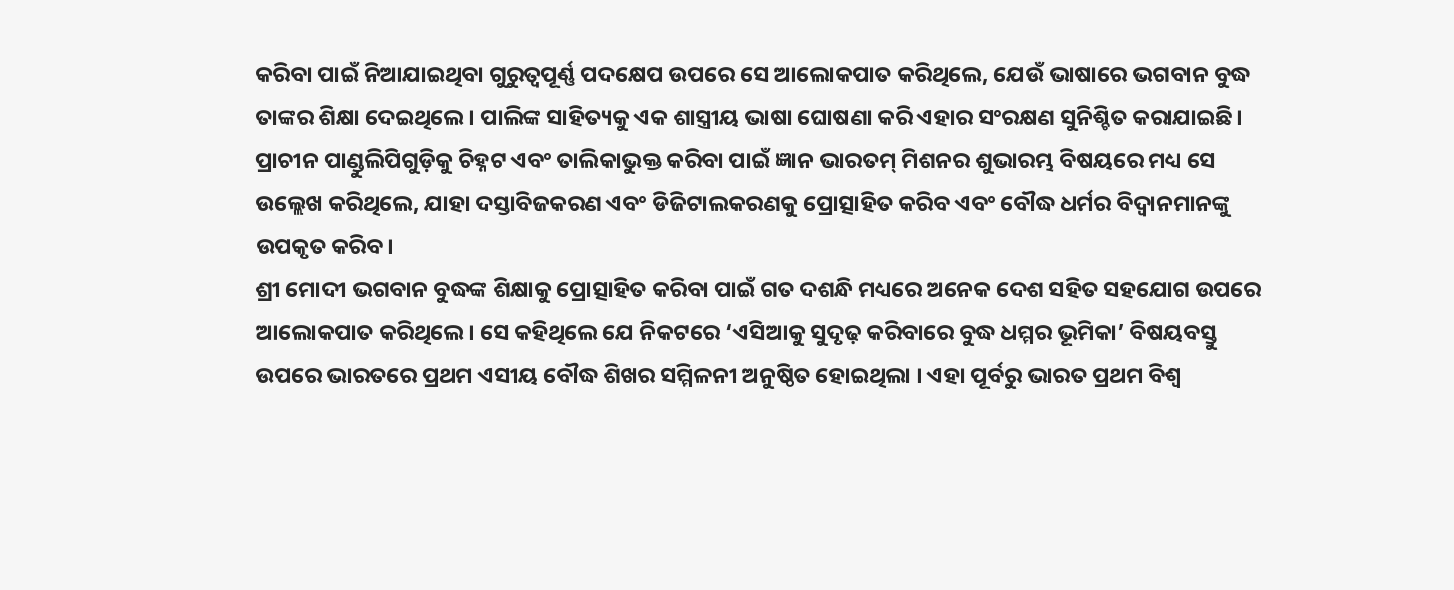କରିବା ପାଇଁ ନିଆଯାଇଥିବା ଗୁରୁତ୍ୱପୂର୍ଣ୍ଣ ପଦକ୍ଷେପ ଉପରେ ସେ ଆଲୋକପାତ କରିଥିଲେ, ଯେଉଁ ଭାଷାରେ ଭଗବାନ ବୁଦ୍ଧ ତାଙ୍କର ଶିକ୍ଷା ଦେଇଥିଲେ। ପାଲିଙ୍କ ସାହିତ୍ୟକୁ ଏକ ଶାସ୍ତ୍ରୀୟ ଭାଷା ଘୋଷଣା କରି ଏହାର ସଂରକ୍ଷଣ ସୁନିଶ୍ଚିତ କରାଯାଇଛି। ପ୍ରାଚୀନ ପାଣ୍ଡୁଲିପିଗୁଡ଼ିକୁ ଚିହ୍ନଟ ଏବଂ ତାଲିକାଭୁକ୍ତ କରିବା ପାଇଁ ଜ୍ଞାନ ଭାରତମ୍ ମିଶନର ଶୁଭାରମ୍ଭ ବିଷୟରେ ମଧ୍ୟ ସେ ଉଲ୍ଲେଖ କରିଥିଲେ, ଯାହା ଦସ୍ତାବିଜକରଣ ଏବଂ ଡିଜିଟାଲକରଣକୁ ପ୍ରୋତ୍ସାହିତ କରିବ ଏବଂ ବୌଦ୍ଧ ଧର୍ମର ବିଦ୍ୱାନମାନଙ୍କୁ ଉପକୃତ କରିବ।
ଶ୍ରୀ ମୋଦୀ ଭଗବାନ ବୁଦ୍ଧଙ୍କ ଶିକ୍ଷାକୁ ପ୍ରୋତ୍ସାହିତ କରିବା ପାଇଁ ଗତ ଦଶନ୍ଧି ମଧ୍ୟରେ ଅନେକ ଦେଶ ସହିତ ସହଯୋଗ ଉପରେ ଆଲୋକପାତ କରିଥିଲେ। ସେ କହିଥିଲେ ଯେ ନିକଟରେ ‘ଏସିଆକୁ ସୁଦୃଢ଼ କରିବାରେ ବୁଦ୍ଧ ଧମ୍ମର ଭୂମିକା’ ବିଷୟବସ୍ତୁ ଉପରେ ଭାରତରେ ପ୍ରଥମ ଏସୀୟ ବୌଦ୍ଧ ଶିଖର ସମ୍ମିଳନୀ ଅନୁଷ୍ଠିତ ହୋଇଥିଲା । ଏହା ପୂର୍ବରୁ ଭାରତ ପ୍ରଥମ ବିଶ୍ୱ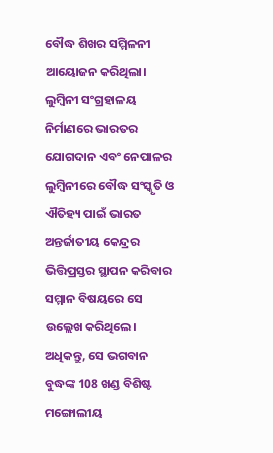ବୌଦ୍ଧ ଶିଖର ସମ୍ମିଳନୀ ଆୟୋଜନ କରିଥିଲା। ଲୁମ୍ବିନୀ ସଂଗ୍ରହାଳୟ ନିର୍ମାଣରେ ଭାରତର ଯୋଗଦାନ ଏବଂ ନେପାଳର ଲୁମ୍ବିନୀରେ ବୌଦ୍ଧ ସଂସ୍କୃତି ଓ ଐତିହ୍ୟ ପାଇଁ ଭାରତ ଅନ୍ତର୍ଜାତୀୟ କେନ୍ଦ୍ରର ଭିତ୍ତିପ୍ରସ୍ତର ସ୍ଥାପନ କରିବାର ସମ୍ମାନ ବିଷୟରେ ସେ ଉଲ୍ଲେଖ କରିଥିଲେ। ଅଧିକନ୍ତୁ, ସେ ଭଗବାନ ବୁଦ୍ଧଙ୍କ 108 ଖଣ୍ଡ ବିଶିଷ୍ଟ ମଙ୍ଗୋଲୀୟ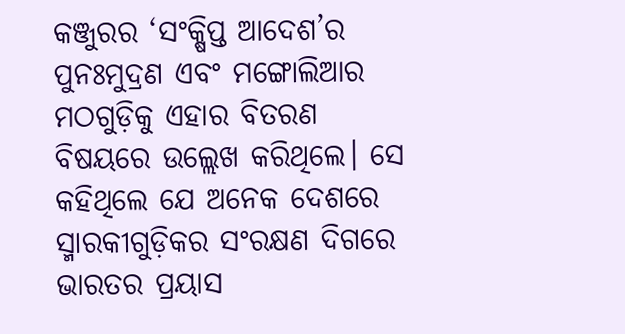କଞ୍ଜୁରର ‘ସଂକ୍ଷିପ୍ତ ଆଦେଶ’ର ପୁନଃମୁଦ୍ରଣ ଏବଂ ମଙ୍ଗୋଲିଆର ମଠଗୁଡ଼ିକୁ ଏହାର ବିତରଣ ବିଷୟରେ ଉଲ୍ଲେଖ କରିଥିଲେ। ସେ କହିଥିଲେ ଯେ ଅନେକ ଦେଶରେ ସ୍ମାରକୀଗୁଡ଼ିକର ସଂରକ୍ଷଣ ଦିଗରେ ଭାରତର ପ୍ରୟାସ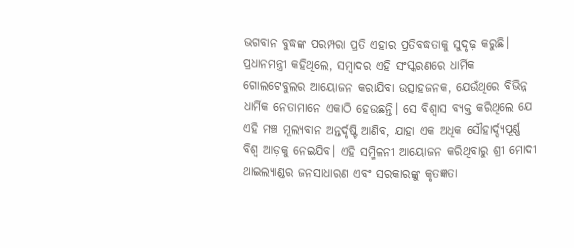ଭଗବାନ ବୁଦ୍ଧଙ୍କ ପରମ୍ପରା ପ୍ରତି ଏହାର ପ୍ରତିବଦ୍ଧତାକୁ ସୁଦୃଢ଼ କରୁଛି।
ପ୍ରଧାନମନ୍ତ୍ରୀ କହିଥିଲେ, ସମ୍ବାଦର ଏହି ସଂସ୍କରଣରେ ଧାର୍ମିକ ଗୋଲଟେବୁଲର ଆୟୋଜନ କରାଯିବା ଉତ୍ସାହଜନକ, ଯେଉଁଥିରେ ବିଭିନ୍ନ ଧାର୍ମିକ ନେତାମାନେ ଏକାଠି ହେଉଛନ୍ତି। ସେ ବିଶ୍ୱାସ ବ୍ୟକ୍ତ କରିଥିଲେ ଯେ ଏହି ମଞ୍ଚ ମୂଲ୍ୟବାନ ଅନ୍ତର୍ଦୃଷ୍ଟି ଆଣିବ, ଯାହା ଏକ ଅଧିକ ସୌହାର୍ଦ୍ଦ୍ୟପୂର୍ଣ୍ଣ ବିଶ୍ୱ ଆଡ଼କୁ ନେଇଯିବ। ଏହି ସମ୍ମିଳନୀ ଆୟୋଜନ କରିଥିବାରୁ ଶ୍ରୀ ମୋଦୀ ଥାଇଲ୍ୟାଣ୍ଡର ଜନସାଧାରଣ ଏବଂ ସରକାରଙ୍କୁ କୃତଜ୍ଞତା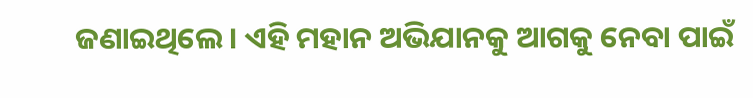ଜଣାଇଥିଲେ। ଏହି ମହାନ ଅଭିଯାନକୁ ଆଗକୁ ନେବା ପାଇଁ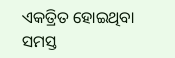ଏକତ୍ରିତ ହୋଇଥିବା ସମସ୍ତ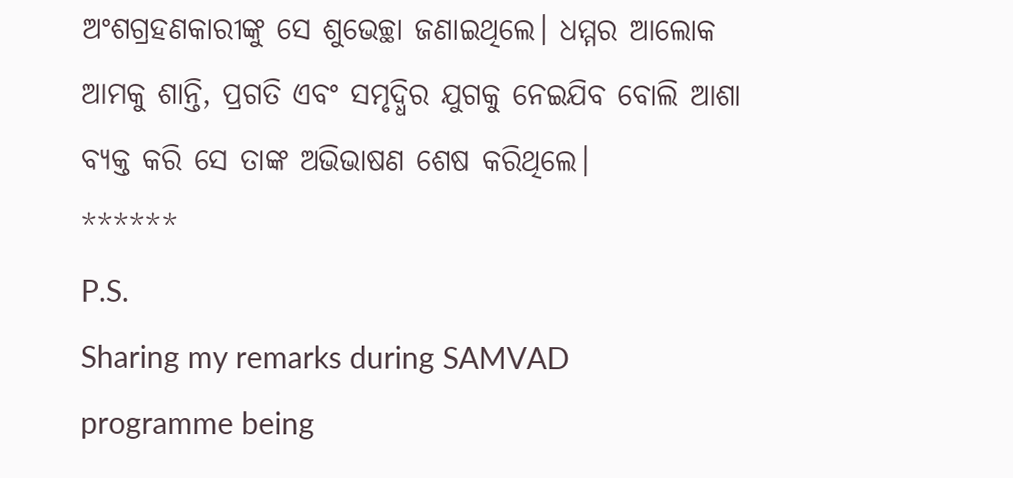ଅଂଶଗ୍ରହଣକାରୀଙ୍କୁ ସେ ଶୁଭେଚ୍ଛା ଜଣାଇଥିଲେ। ଧମ୍ମର ଆଲୋକ ଆମକୁ ଶାନ୍ତି, ପ୍ରଗତି ଏବଂ ସମୃଦ୍ଧିର ଯୁଗକୁ ନେଇଯିବ ବୋଲି ଆଶା ବ୍ୟକ୍ତ କରି ସେ ତାଙ୍କ ଅଭିଭାଷଣ ଶେଷ କରିଥିଲେ।
******
P.S.
Sharing my remarks during SAMVAD programme being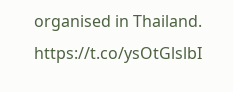organised in Thailand. https://t.co/ysOtGlslbI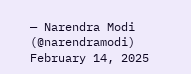— Narendra Modi (@narendramodi) February 14, 2025